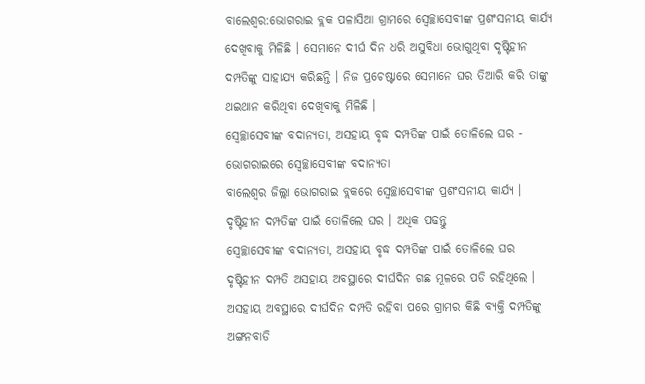ବାଲେଶ୍ବର:ଭୋଗରାଇ ବ୍ଲକ ପଳାସିଆ ଗ୍ରାମରେ ସ୍ବେଚ୍ଛାସେବୀଙ୍କ ପ୍ରଶଂସନୀୟ କାର୍ଯ୍ୟ ଦେଖିବାକୁ ମିଳିଛି । ସେମାନେ ଦୀର୍ଘ ଦିନ ଧରି ଅସୁବିଧା ଭୋଗୁଥିବା ଦୃଷ୍ଟିହୀନ ଦମ୍ପତିଙ୍କୁ ସାହାଯ୍ୟ କରିଛନ୍ତି । ନିଜ ପ୍ରଚେଷ୍ଟାରେ ସେମାନେ ଘର ତିଆରି କରି ତାଙ୍କୁ ଥଇଥାନ କରିଥିବା ଦେଖିବାକୁ ମିଳିଛି ।
ସ୍ବେଚ୍ଛାସେବୀଙ୍କ ବଦାନ୍ୟତା, ଅସହାୟ ବୃଦ୍ଧ ଦମ୍ପତିଙ୍କ ପାଇଁ ତୋଳିଲେ ଘର - ଭୋଗରାଇରେ ସ୍ବେଚ୍ଛାସେବୀଙ୍କ ବଦାନ୍ୟତା
ବାଲେଶ୍ବର ଜିଲ୍ଲା ଭୋଗରାଇ ବ୍ଲକରେ ସ୍ବେଚ୍ଛାସେବୀଙ୍କ ପ୍ରଶଂସନୀୟ କାର୍ଯ୍ୟ । ଦୃଷ୍ଟିହୀନ ଦମ୍ପତିଙ୍କ ପାଇଁ ତୋଳିଲେ ଘର । ଅଧିକ ପଢନ୍ତୁ
ସ୍ବେଚ୍ଛାସେବୀଙ୍କ ବଦାନ୍ୟତା, ଅସହାୟ ବୃଦ୍ଧ ଦମ୍ପତିଙ୍କ ପାଇଁ ତୋଳିଲେ ଘର
ଦୃଷ୍ଟିହୀନ ଦମ୍ପତି ଅସହାୟ ଅବସ୍ଥାରେ ଦୀର୍ଘଦିନ ଗଛ ମୂଳରେ ପଡି ରହିଥିଲେ । ଅସହାୟ ଅବସ୍ଥାରେ ଦୀର୍ଘଦିନ ଦମ୍ପତି ରହିବା ପରେ ଗ୍ରାମର କିଛି ବ୍ୟକ୍ତି ଦମ୍ପତିଙ୍କୁ ଅଙ୍ଗନବାଡି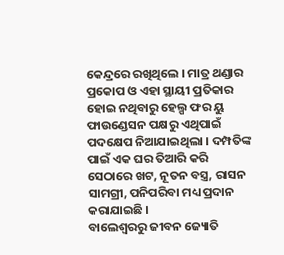କେନ୍ଦ୍ରରେ ରଖିଥିଲେ । ମାତ୍ର ଥଣ୍ଡାର ପ୍ରକୋପ ଓ ଏହା ସ୍ଥାୟୀ ପ୍ରତିକାର ହୋଇ ନଥିବାରୁ ହେଲ୍ପ ଫର ୟୁ ଫାଉଣ୍ଡେସନ ପକ୍ଷରୁ ଏଥିପାଇଁ ପଦକ୍ଷେପ ନିଆଯାଇଥିଲା । ଦମ୍ପତିଙ୍କ ପାଇଁ ଏକ ଘର ତିଆରି କରି ସେଠାରେ ଖଟ, ନୂତନ ବସ୍ତ୍ର, ରାସନ ସାମଗ୍ରୀ, ପନିପରିବା ମଧ୍ୟ ପ୍ରଦାନ କରାଯାଇଛି ।
ବାଲେଶ୍ବରରୁ ଜୀବନ ଜ୍ୟୋତି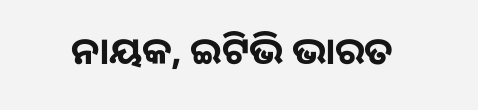ନାୟକ, ଇଟିଭି ଭାରତ